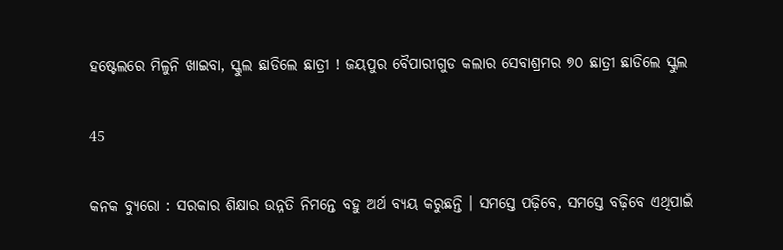ହଷ୍ଟେଲରେ ମିଳୁନି ଖାଇବା, ସ୍କୁଲ ଛାଡିଲେ ଛାତ୍ରୀ ! ଜୟପୁର ବୈପାରୀଗୁଡ କଲାର ସେବାଶ୍ରମର ୭୦ ଛାତ୍ରୀ ଛାଡିଲେ ସ୍କୁଲ

45

କନକ ବ୍ୟୁରୋ : ସରକାର ଶିକ୍ଷାର ଉନ୍ନତି ନିମନ୍ତେ ବହୁ ଅର୍ଥ ବ୍ୟୟ କରୁଛନ୍ତି । ସମସ୍ତେ ପଢ଼ିବେ, ସମସ୍ତେ ବଢ଼ିବେ ଏଥିପାଇଁ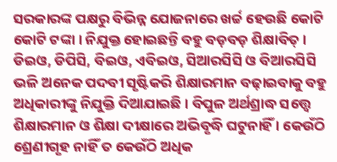ସରକାରଙ୍କ ପକ୍ଷରୁ ବିଭିନ୍ନ ଯୋଜନାରେ ଖର୍ଚ୍ଚ ହେଉଛି କୋଟି କୋଟି ଟଙ୍କା । ନିଯୁକ୍ତ ହୋଇଛନ୍ତି ବହୁ ବଡ଼ବଡ଼ ଶିକ୍ଷାବିତ୍ । ଡିଇଓ, ଡିପିସି, ବିଇଓ, ଏବିଇଓ, ସିଆରସିସି ଓ ବିଆରସିସି ଭଳି ଅନେକ ପଦବୀ ସୃଷ୍ଟିକରି ଶିକ୍ଷାରମାନ ବଢ଼ାଇବାକୁ ବହୁ ଅଧିକାରୀଙ୍କୁ ନିଯୁକ୍ତି ଦିଆଯାଇଛି । ବିପୁଳ ଅର୍ଥଶ୍ରାଦ୍ଧ ସତ୍ତ୍ୱେ ଶିକ୍ଷାରମାନ ଓ ଶିକ୍ଷା ଦୀକ୍ଷାରେ ଅଭିବୃଦ୍ଧି ଘଟୁନାହିଁ । କେଉଁଠି ଶ୍ରେଣୀଗୃହ ନାହିଁ ତ କେଉଁଠି ଅଧିକ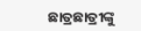ଛାତ୍ରଛାତ୍ରୀଙ୍କୁ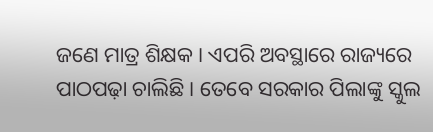ଜଣେ ମାତ୍ର ଶିକ୍ଷକ । ଏପରି ଅବସ୍ଥାରେ ରାଜ୍ୟରେ ପାଠପଢ଼ା ଚାଲିଛି । ତେବେ ସରକାର ପିଲାଙ୍କୁ ସ୍କୁଲ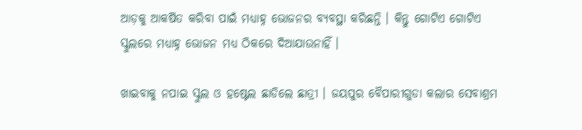ଆଡ଼କୁ ଆକର୍ଷିତ କରିବା ପାଇଁ ମଧ୍ୟାହ୍ନ ଭୋଜନର ବ୍ୟବସ୍ଥା କରିଛନ୍ତି । କିନ୍ତୁ ଗୋଟିଏ ଗୋଟିଏ ସ୍କୁଲରେ ମଧ୍ୟାହ୍ନ ଭୋଜନ ମଧ୍ୟ ଠିକରେ ଦିଆଯାଉନାହିଁ ।

ଖାଇବାକୁ ନପାଇ ସ୍କୁଲ ଓ ହଷ୍ଟେଲ ଛାଡିଲେ ଛାତ୍ରୀ । ଜୟପୁର ବୈପାରୀଗୁଡା କଲାର ସେବାଶ୍ରମ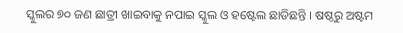ସ୍କୁଲର ୭୦ ଜଣ ଛାତ୍ରୀ ଖାଇବାକୁ ନପାଇ ସ୍କୁଲ ଓ ହଷ୍ଟେଲ ଛାଡିଛନ୍ତି । ଷଷ୍ଠରୁ ଅଷ୍ଟମ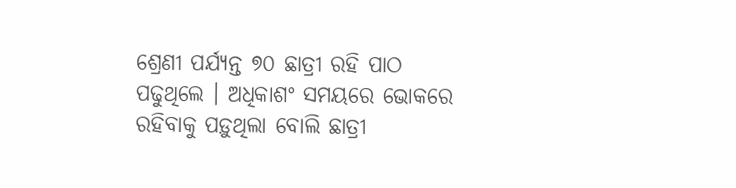ଶ୍ରେଣୀ ପର୍ଯ୍ୟନ୍ତ ୭୦ ଛାତ୍ରୀ ରହି ପାଠ ପଢୁଥିଲେ । ଅଧିକାଶଂ ସମୟରେ ଭୋକରେ ରହିବାକୁ ପଡ଼ୁଥିଲା ବୋଲି ଛାତ୍ରୀ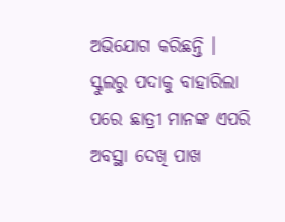ଅଭିଯୋଗ କରିଛନ୍ତି । ସ୍କୁଲରୁ ପଦାକୁ ବାହାରିଲା ପରେ ଛାତ୍ରୀ ମାନଙ୍କ ଏପରି ଅବସ୍ଥା ଦେଖି ପାଖ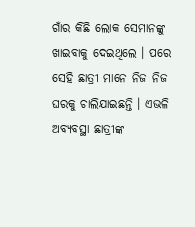ଗାଁର କିଛି ଲୋକ ସେମାନଙ୍କୁ ଖାଇବାକୁ ଦେଇଥିଲେ । ପରେ ସେହି ଛାତ୍ରୀ ମାନେ ନିଜ ନିଜ ଘରକୁ ଚାଲିଯାଇଛନ୍ତି । ଏଭଳି ଅବ୍ୟବସ୍ଥା ଛାତ୍ରୀଙ୍କ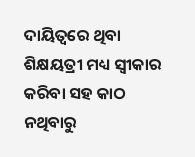ଦାୟିତ୍ୱରେ ଥିବା ଶିକ୍ଷୟତ୍ରୀ ମଧ୍ୟ ସ୍ୱୀକାର କରିବା ସହ କାଠ ନଥିବାରୁ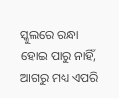ସ୍କୁଲରେ ରନ୍ଧା ହୋଇ ପାରୁ ନାହିଁ, ଆଗରୁ ମଧ୍ୟ ଏପରି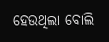ହେଉଥିଲା ବୋଲି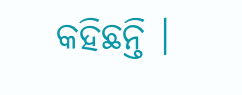କହିଛନ୍ତି ।